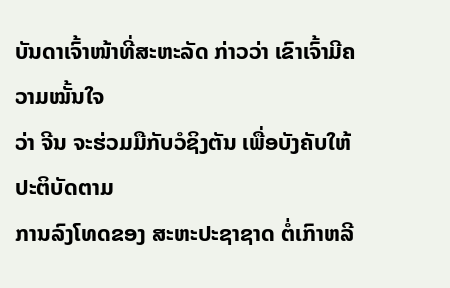ບັນດາເຈົ້າໜ້າທີ່ສະຫະລັດ ກ່າວວ່າ ເຂົາເຈົ້າມີຄວາມໝັ້ນໃຈ
ວ່າ ຈີນ ຈະຮ່ວມມືກັບວໍຊິງຕັນ ເພື່ອບັງຄັບໃຫ້ປະຕິບັດຕາມ
ການລົງໂທດຂອງ ສະຫະປະຊາຊາດ ຕໍ່ເກົາຫລີ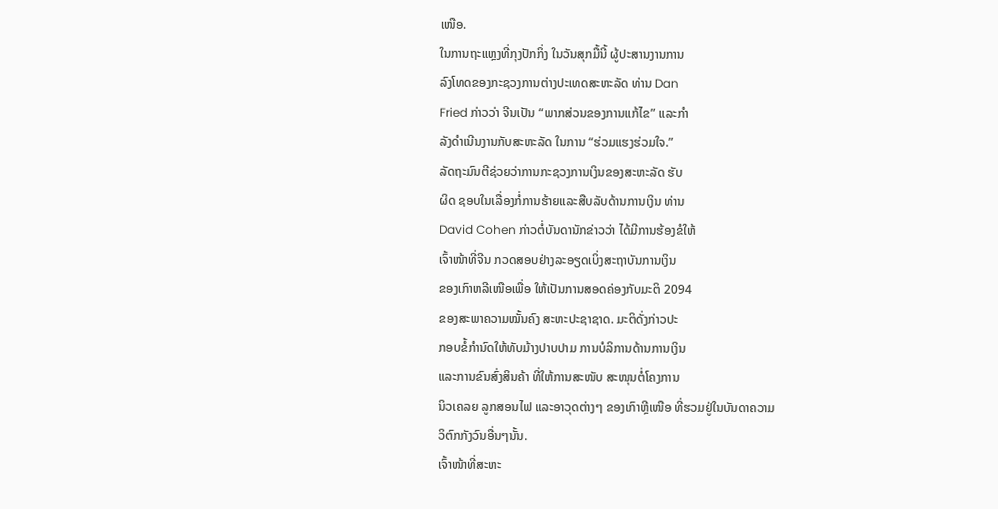ເໜືອ.
ໃນການຖະແຫຼງທີ່ກຸງປັກກິ່ງ ໃນວັນສຸກມື້ນີ້ ຜູ້ປະສານງານການ
ລົງໂທດຂອງກະຊວງການຕ່າງປະເທດສະຫະລັດ ທ່ານ Dan
Fried ກ່າວວ່າ ຈີນເປັນ “ພາກສ່ວນຂອງການແກ້ໄຂ” ແລະກໍາ
ລັງດຳເນີນງານກັບສະຫະລັດ ໃນການ “ຮ່ວມແຮງຮ່ວມໃຈ.”
ລັດຖະມົນຕີຊ່ວຍວ່າການກະຊວງການເງິນຂອງສະຫະລັດ ຮັບ
ຜິດ ຊອບໃນເລື່ອງກໍ່ການຮ້າຍແລະສືບລັບດ້ານການເງິນ ທ່ານ
David Cohen ກ່າວຕໍ່ບັນດານັກຂ່າວວ່າ ໄດ້ມີການຮ້ອງຂໍໃຫ້
ເຈົ້າໜ້າທີ່ຈີນ ກວດສອບຢ່າງລະອຽດເບິ່ງສະຖາບັນການເງິນ
ຂອງເກົາຫລີເໜືອເພື່ອ ໃຫ້ເປັນການສອດຄ່ອງກັບມະຕິ 2094
ຂອງສະພາຄວາມໝັ້ນຄົງ ສະຫະປະຊາຊາດ. ມະຕິດັ່ງກ່າວປະ
ກອບຂໍ້ກຳນົດໃຫ້ທັບມ້າງປາບປາມ ການບໍລິການດ້ານການເງິນ
ແລະການຂົນສົ່ງສິນຄ້າ ທີ່ໃຫ້ການສະໜັບ ສະໜຸນຕໍ່ໂຄງການ
ນິວເຄລຍ ລູກສອນໄຟ ແລະອາວຸດຕ່າງໆ ຂອງເກົາຫຼີເໜືອ ທີ່ຮວມຢູ່ໃນບັນດາຄວາມ
ວິຕົກກັງວົນອື່ນໆນັ້ນ.
ເຈົ້າໜ້າທີ່ສະຫະ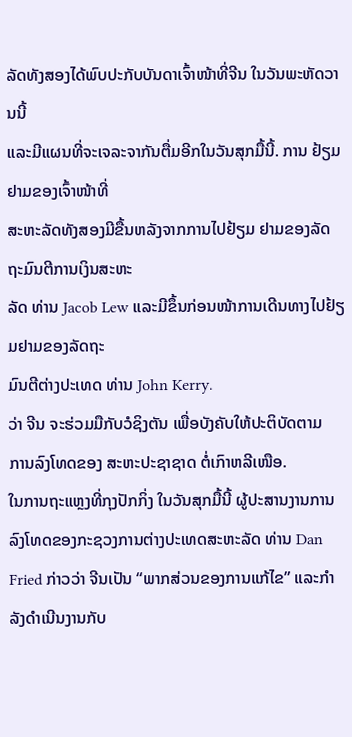ລັດທັງສອງໄດ້ພົບປະກັບບັນດາເຈົ້າໜ້າທີ່ຈີນ ໃນວັນພະຫັດວານນີ້
ແລະມີແຜນທີ່ຈະເຈລະຈາກັນຕື່ມອີກໃນວັນສຸກມື້ນີ້. ການ ຢ້ຽມຢາມຂອງເຈົ້າໜ້າທີ່
ສະຫະລັດທັງສອງມີຂື້ນຫລັງຈາກການໄປຢ້ຽມ ຢາມຂອງລັດຖະມົນຕີການເງິນສະຫະ
ລັດ ທ່ານ Jacob Lew ແລະມີຂຶ້ນກ່ອນໜ້າການເດີນທາງໄປຢ້ຽມຢາມຂອງລັດຖະ
ມົນຕີຕ່າງປະເທດ ທ່ານ John Kerry.
ວ່າ ຈີນ ຈະຮ່ວມມືກັບວໍຊິງຕັນ ເພື່ອບັງຄັບໃຫ້ປະຕິບັດຕາມ
ການລົງໂທດຂອງ ສະຫະປະຊາຊາດ ຕໍ່ເກົາຫລີເໜືອ.
ໃນການຖະແຫຼງທີ່ກຸງປັກກິ່ງ ໃນວັນສຸກມື້ນີ້ ຜູ້ປະສານງານການ
ລົງໂທດຂອງກະຊວງການຕ່າງປະເທດສະຫະລັດ ທ່ານ Dan
Fried ກ່າວວ່າ ຈີນເປັນ “ພາກສ່ວນຂອງການແກ້ໄຂ” ແລະກໍາ
ລັງດຳເນີນງານກັບ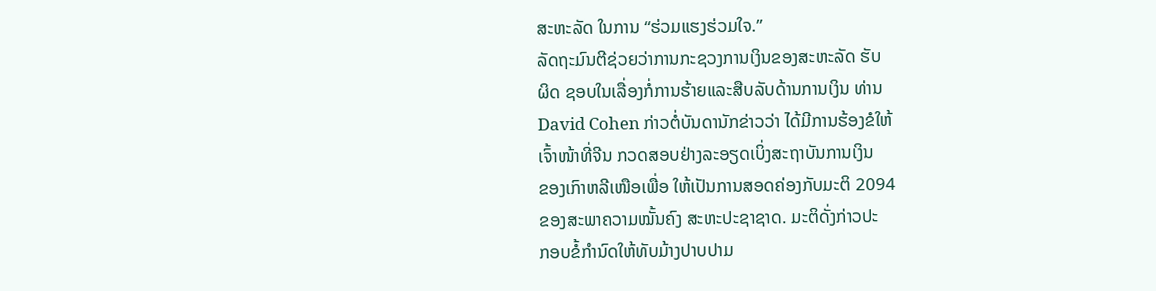ສະຫະລັດ ໃນການ “ຮ່ວມແຮງຮ່ວມໃຈ.”
ລັດຖະມົນຕີຊ່ວຍວ່າການກະຊວງການເງິນຂອງສະຫະລັດ ຮັບ
ຜິດ ຊອບໃນເລື່ອງກໍ່ການຮ້າຍແລະສືບລັບດ້ານການເງິນ ທ່ານ
David Cohen ກ່າວຕໍ່ບັນດານັກຂ່າວວ່າ ໄດ້ມີການຮ້ອງຂໍໃຫ້
ເຈົ້າໜ້າທີ່ຈີນ ກວດສອບຢ່າງລະອຽດເບິ່ງສະຖາບັນການເງິນ
ຂອງເກົາຫລີເໜືອເພື່ອ ໃຫ້ເປັນການສອດຄ່ອງກັບມະຕິ 2094
ຂອງສະພາຄວາມໝັ້ນຄົງ ສະຫະປະຊາຊາດ. ມະຕິດັ່ງກ່າວປະ
ກອບຂໍ້ກຳນົດໃຫ້ທັບມ້າງປາບປາມ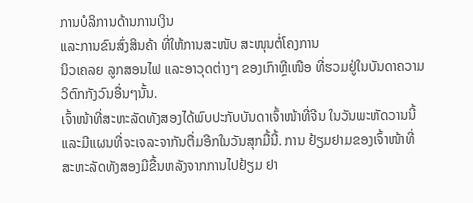ການບໍລິການດ້ານການເງິນ
ແລະການຂົນສົ່ງສິນຄ້າ ທີ່ໃຫ້ການສະໜັບ ສະໜຸນຕໍ່ໂຄງການ
ນິວເຄລຍ ລູກສອນໄຟ ແລະອາວຸດຕ່າງໆ ຂອງເກົາຫຼີເໜືອ ທີ່ຮວມຢູ່ໃນບັນດາຄວາມ
ວິຕົກກັງວົນອື່ນໆນັ້ນ.
ເຈົ້າໜ້າທີ່ສະຫະລັດທັງສອງໄດ້ພົບປະກັບບັນດາເຈົ້າໜ້າທີ່ຈີນ ໃນວັນພະຫັດວານນີ້
ແລະມີແຜນທີ່ຈະເຈລະຈາກັນຕື່ມອີກໃນວັນສຸກມື້ນີ້. ການ ຢ້ຽມຢາມຂອງເຈົ້າໜ້າທີ່
ສະຫະລັດທັງສອງມີຂື້ນຫລັງຈາກການໄປຢ້ຽມ ຢາ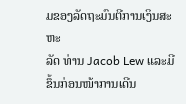ມຂອງລັດຖະມົນຕີການເງິນສະຫະ
ລັດ ທ່ານ Jacob Lew ແລະມີຂຶ້ນກ່ອນໜ້າການເດີນ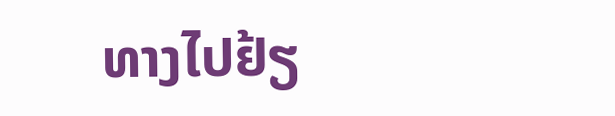ທາງໄປຢ້ຽ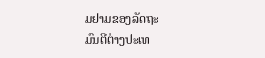ມຢາມຂອງລັດຖະ
ມົນຕີຕ່າງປະເທ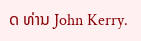ດ ທ່ານ John Kerry.